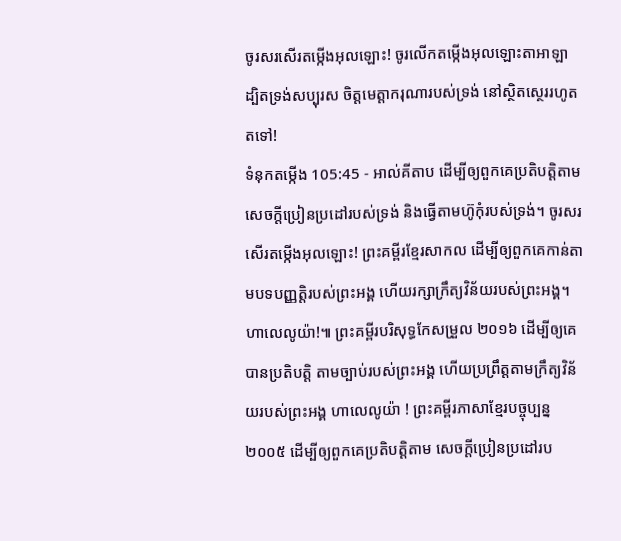ចូរសរសើរតម្កើងអុលឡោះ! ចូរលើកតម្កើងអុលឡោះតាអាឡា ដ្បិតទ្រង់សប្បុរស ចិត្តមេត្តាករុណារបស់ទ្រង់ នៅស្ថិតស្ថេររហូតតទៅ!
ទំនុកតម្កើង 105:45 - អាល់គីតាប ដើម្បីឲ្យពួកគេប្រតិបត្តិតាម សេចក្ដីប្រៀនប្រដៅរបស់ទ្រង់ និងធ្វើតាមហ៊ូកុំរបស់ទ្រង់។ ចូរសរសើរតម្កើងអុលឡោះ! ព្រះគម្ពីរខ្មែរសាកល ដើម្បីឲ្យពួកគេកាន់តាមបទបញ្ញត្តិរបស់ព្រះអង្គ ហើយរក្សាក្រឹត្យវិន័យរបស់ព្រះអង្គ។ ហាលេលូយ៉ា!៕ ព្រះគម្ពីរបរិសុទ្ធកែសម្រួល ២០១៦ ដើម្បីឲ្យគេបានប្រតិបត្តិ តាមច្បាប់របស់ព្រះអង្គ ហើយប្រព្រឹត្តតាមក្រឹត្យវិន័យរបស់ព្រះអង្គ ហាលេលូយ៉ា ! ព្រះគម្ពីរភាសាខ្មែរបច្ចុប្បន្ន ២០០៥ ដើម្បីឲ្យពួកគេប្រតិបត្តិតាម សេចក្ដីប្រៀនប្រដៅរប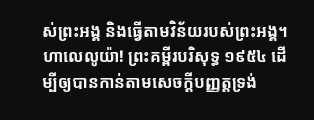ស់ព្រះអង្គ និងធ្វើតាមវិន័យរបស់ព្រះអង្គ។ ហាលេលូយ៉ា! ព្រះគម្ពីរបរិសុទ្ធ ១៩៥៤ ដើម្បីឲ្យបានកាន់តាមសេចក្ដីបញ្ញត្តទ្រង់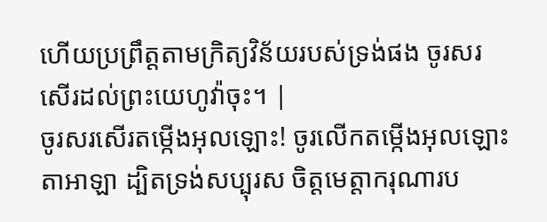ហើយប្រព្រឹត្តតាមក្រិត្យវិន័យរបស់ទ្រង់ផង ចូរសរសើរដល់ព្រះយេហូវ៉ាចុះ។ |
ចូរសរសើរតម្កើងអុលឡោះ! ចូរលើកតម្កើងអុលឡោះតាអាឡា ដ្បិតទ្រង់សប្បុរស ចិត្តមេត្តាករុណារប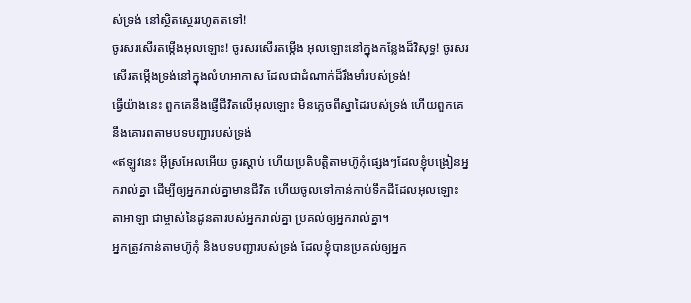ស់ទ្រង់ នៅស្ថិតស្ថេររហូតតទៅ!
ចូរសរសើរតម្កើងអុលឡោះ! ចូរសរសើរតម្កើង អុលឡោះនៅក្នុងកន្លែងដ៏វិសុទ្ធ! ចូរសរសើរតម្កើងទ្រង់នៅក្នុងលំហអាកាស ដែលជាដំណាក់ដ៏រឹងមាំរបស់ទ្រង់!
ធ្វើយ៉ាងនេះ ពួកគេនឹងផ្ញើជីវិតលើអុលឡោះ មិនភ្លេចពីស្នាដៃរបស់ទ្រង់ ហើយពួកគេនឹងគោរពតាមបទបញ្ជារបស់ទ្រង់
«ឥឡូវនេះ អ៊ីស្រអែលអើយ ចូរស្តាប់ ហើយប្រតិបត្តិតាមហ៊ូកុំផ្សេងៗដែលខ្ញុំបង្រៀនអ្នករាល់គ្នា ដើម្បីឲ្យអ្នករាល់គ្នាមានជីវិត ហើយចូលទៅកាន់កាប់ទឹកដីដែលអុលឡោះតាអាឡា ជាម្ចាស់នៃដូនតារបស់អ្នករាល់គ្នា ប្រគល់ឲ្យអ្នករាល់គ្នា។
អ្នកត្រូវកាន់តាមហ៊ូកុំ និងបទបញ្ជារបស់ទ្រង់ ដែលខ្ញុំបានប្រគល់ឲ្យអ្នក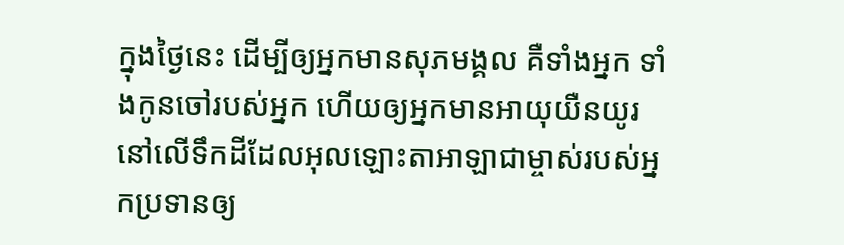ក្នុងថ្ងៃនេះ ដើម្បីឲ្យអ្នកមានសុភមង្គល គឺទាំងអ្នក ទាំងកូនចៅរបស់អ្នក ហើយឲ្យអ្នកមានអាយុយឺនយូរ នៅលើទឹកដីដែលអុលឡោះតាអាឡាជាម្ចាស់របស់អ្នកប្រទានឲ្យ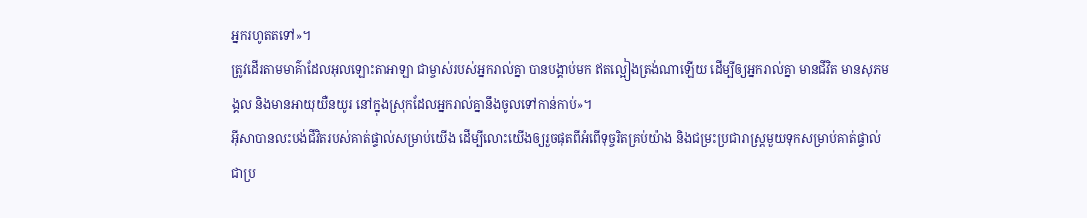អ្នករហូតតទៅ»។
ត្រូវដើរតាមមាគ៌ាដែលអុលឡោះតាអាឡា ជាម្ចាស់របស់អ្នករាល់គ្នា បានបង្គាប់មក ឥតល្អៀងត្រង់ណាឡើយ ដើម្បីឲ្យអ្នករាល់គ្នា មានជីវិត មានសុភមង្គល និងមានអាយុយឺនយូរ នៅក្នុងស្រុកដែលអ្នករាល់គ្នានឹងចូលទៅកាន់កាប់»។
អ៊ីសាបានលះបង់ជីវិតរបស់គាត់ផ្ទាល់សម្រាប់យើង ដើម្បីលោះយើងឲ្យរួចផុតពីអំពើទុច្ចរិតគ្រប់យ៉ាង និងជម្រះប្រជារាស្ដ្រមួយទុកសម្រាប់គាត់ផ្ទាល់ជាប្រ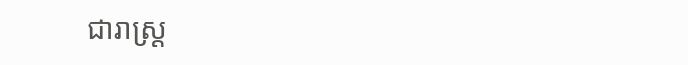ជារាស្ដ្រ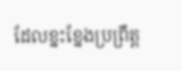ដែលខ្នះខ្នែងប្រព្រឹត្ដ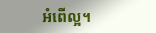អំពើល្អ។